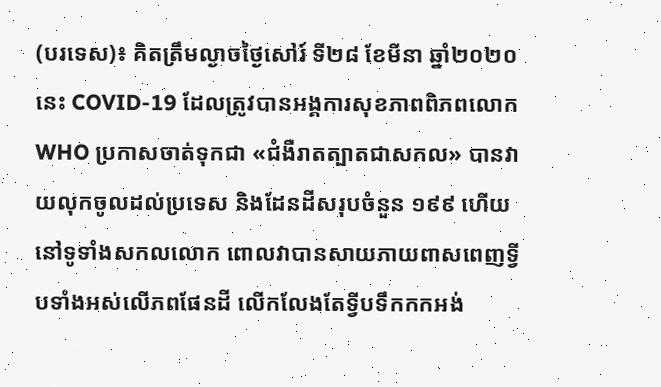(បរទេស)៖ គិតត្រឹមល្ងាចថ្ងៃសៅរ៍ ទី២៨ ខែមីនា ឆ្នាំ២០២០នេះ COVID-19 ដែលត្រូវបានអង្គការសុខភាពពិភពលោក WHO ប្រកាសចាត់ទុកជា «ជំងឺរាតត្បាតជាសកល» បានវាយលុកចូលដល់ប្រទេស និងដែនដីសរុបចំនួន ១៩៩ ហើយនៅទូទាំងសកលលោក ពោលវាបានសាយភាយពាសពេញទ្វីបទាំងអស់លើភពផែនដី លើកលែងតែទ្វីបទឹកកកអង់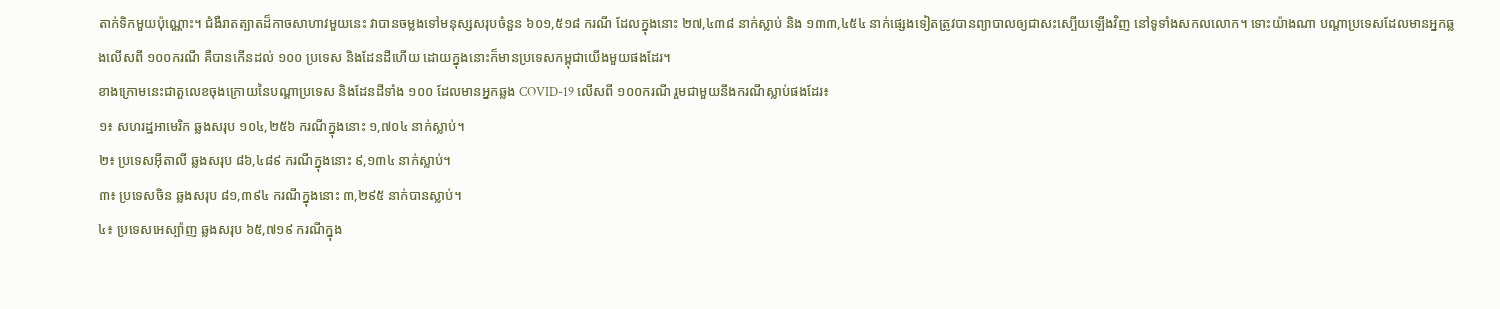តាក់ទិកមួយប៉ុណ្ណោះ។ ជំងឺរាតត្បាតដ៏កាចសាហាវមួយនេះ វាបានចម្លងទៅមនុស្សសរុបចំនួន ៦០១,៥១៨ ករណី ដែលក្នុងនោះ ២៧,៤៣៨ នាក់ស្លាប់ និង ១៣៣,៤៥៤ នាក់ផ្សេងទៀតត្រូវបានព្យាបាលឲ្យជាសះស្បើយឡើងវិញ នៅទូទាំងសកលលោក។ ទោះយ៉ាងណា បណ្តាប្រទេសដែលមានអ្នកឆ្លងលើសពី ១០០ករណី គឺបានកើនដល់ ១០០ ប្រទេស និងដែនដីហើយ ដោយក្នុងនោះក៏មានប្រទេសកម្ពុជាយើងមួយផងដែរ។
ខាងក្រោមនេះជាតួលេខចុងក្រោយនៃបណ្តាប្រទេស និងដែនដីទាំង ១០០ ដែលមានអ្នកឆ្លង COVID-19 លើសពី ១០០ករណី រួមជាមួយនឹងករណីស្លាប់ផងដែរ៖
១៖ សហរដ្ឋអាមេរិក ឆ្លងសរុប ១០៤,២៥៦ ករណីក្នុងនោះ ១,៧០៤ នាក់ស្លាប់។
២៖ ប្រទេសអ៊ីតាលី ឆ្លងសរុប ៨៦,៤៨៩ ករណីក្នុងនោះ ៩,១៣៤ នាក់ស្លាប់។
៣៖ ប្រទេសចិន ឆ្លងសរុប ៨១,៣៩៤ ករណីក្នុងនោះ ៣,២៩៥ នាក់បានស្លាប់។
៤៖ ប្រទេសអេស្ប៉ាញ ឆ្លងសរុប ៦៥,៧១៩ ករណីក្នុង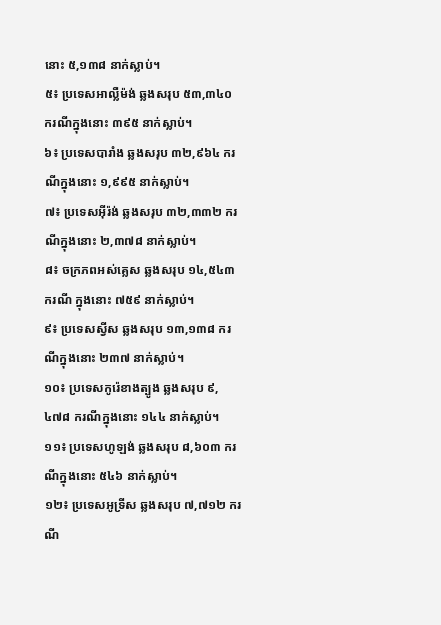នោះ ៥,១៣៨ នាក់ស្លាប់។
៥៖ ប្រទេសអាល្លឺម៉ង់ ឆ្លងសរុប ៥៣,៣៤០ ករណីក្នុងនោះ ៣៩៥ នាក់ស្លាប់។
៦៖ ប្រទេសបារាំង ឆ្លងសរុប ៣២,៩៦៤ ករណីក្នុងនោះ ១,៩៩៥ នាក់ស្លាប់។
៧៖ ប្រទេសអ៊ីរ៉ង់ ឆ្លងសរុប ៣២,៣៣២ ករណីក្នុងនោះ ២,៣៧៨ នាក់ស្លាប់។
៨៖ ចក្រភពអស់គ្លេស ឆ្លងសរុប ១៤,៥៤៣ ករណី ក្នុងនោះ ៧៥៩ នាក់ស្លាប់។
៩៖ ប្រទេសស្វីស ឆ្លងសរុប ១៣,១៣៨ ករណីក្នុងនោះ ២៣៧ នាក់ស្លាប់។
១០៖ ប្រទេសកូរ៉េខាងត្បូង ឆ្លងសរុប ៩,៤៧៨ ករណីក្នុងនោះ ១៤៤ នាក់ស្លាប់។
១១៖ ប្រទេសហូឡង់ ឆ្លងសរុប ៨,៦០៣ ករណីក្នុងនោះ ៥៤៦ នាក់ស្លាប់។
១២៖ ប្រទេសអូទ្រីស ឆ្លងសរុប ៧,៧១២ ករណី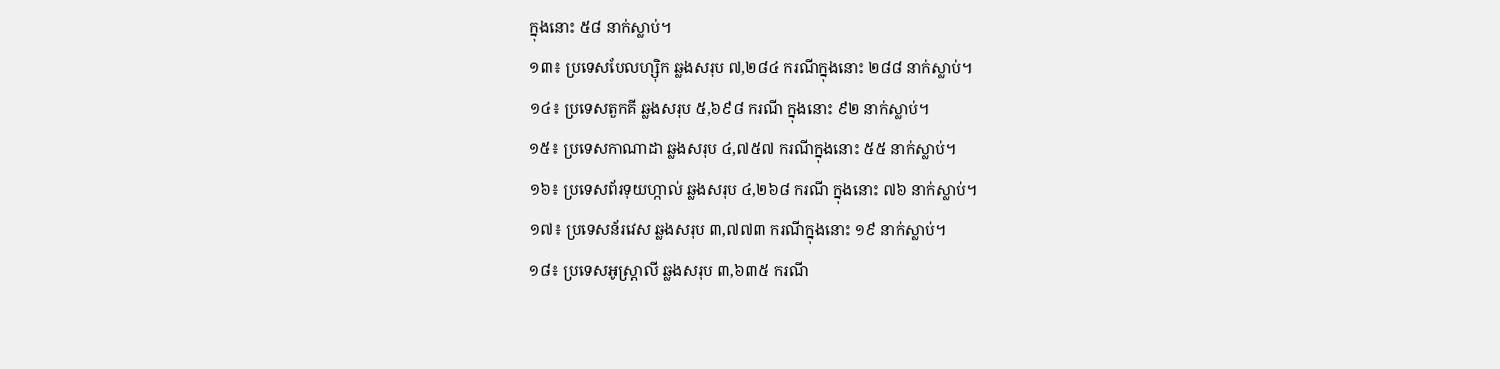ក្នុងនោះ ៥៨ នាក់ស្លាប់។
១៣៖ ប្រទេសបែលហ្ស៊ិក ឆ្លងសរុប ៧,២៨៤ ករណីក្នុងនោះ ២៨៨ នាក់ស្លាប់។
១៤៖ ប្រទេសតួកគី ឆ្លងសរុប ៥,៦៩៨ ករណី ក្នុងនោះ ៩២ នាក់ស្លាប់។
១៥៖ ប្រទេសកាណាដា ឆ្លងសរុប ៤,៧៥៧ ករណីក្នុងនោះ ៥៥ នាក់ស្លាប់។
១៦៖ ប្រទេសព័រទុយហ្កាល់ ឆ្លងសរុប ៤,២៦៨ ករណី ក្នុងនោះ ៧៦ នាក់ស្លាប់។
១៧៖ ប្រទេសន័រវេស ឆ្លងសរុប ៣,៧៧៣ ករណីក្នុងនោះ ១៩ នាក់ស្លាប់។
១៨៖ ប្រទេសអូស្ត្រាលី ឆ្លងសរុប ៣,៦៣៥ ករណី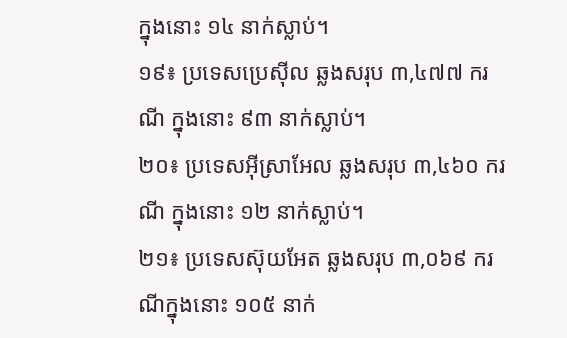ក្នុងនោះ ១៤ នាក់ស្លាប់។
១៩៖ ប្រទេសប្រេស៊ីល ឆ្លងសរុប ៣,៤៧៧ ករណី ក្នុងនោះ ៩៣ នាក់ស្លាប់។
២០៖ ប្រទេសអុីស្រាអែល ឆ្លងសរុប ៣,៤៦០ ករណី ក្នុងនោះ ១២ នាក់ស្លាប់។
២១៖ ប្រទេសស៊ុយអែត ឆ្លងសរុប ៣,០៦៩ ករណីក្នុងនោះ ១០៥ នាក់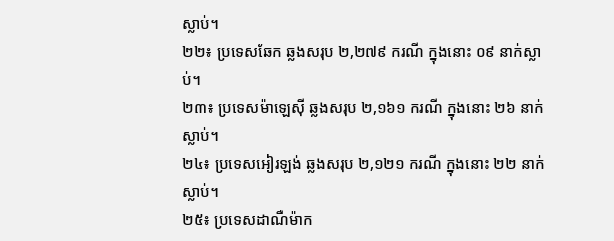ស្លាប់។
២២៖ ប្រទេសឆែក ឆ្លងសរុប ២,២៧៩ ករណី ក្នុងនោះ ០៩ នាក់ស្លាប់។
២៣៖ ប្រទេសម៉ាឡេស៊ី ឆ្លងសរុប ២,១៦១ ករណី ក្នុងនោះ ២៦ នាក់ស្លាប់។
២៤៖ ប្រទេសអៀរឡង់ ឆ្លងសរុប ២,១២១ ករណី ក្នុងនោះ ២២ នាក់ស្លាប់។
២៥៖ ប្រទេសដាណឺម៉ាក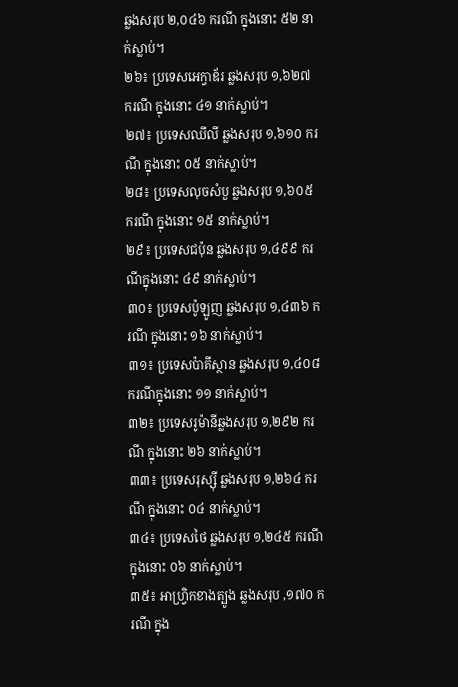ឆ្លងសរុប ២,០៤៦ ករណី ក្នុងនោះ ៥២ នាក់ស្លាប់។
២៦៖ ប្រទេសអេក្វាឌ័រ ឆ្លងសរុប ១,៦២៧ ករណី ក្នុងនោះ ៤១ នាក់ស្លាប់។
២៧៖ ប្រទេសឈីលី ឆ្លងសរុប ១,៦១០ ករណី ក្នុងនោះ ០៥ នាក់ស្លាប់។
២៨៖ ប្រទេសលុចសំបួ ឆ្លងសរុប ១,៦០៥ ករណី ក្នុងនោះ ១៥ នាក់ស្លាប់។
២៩៖ ប្រទេសជប៉ុន ឆ្លងសរុប ១,៤៩៩ ករណីក្នុងនោះ ៤៩ នាក់ស្លាប់។
៣០៖ ប្រទេសប៉ូឡូញ ឆ្លងសរុប ១,៤៣៦ ករណី ក្នុងនោះ ១៦ នាក់ស្លាប់។
៣១៖ ប្រទេសប៉ាគីស្ថាន ឆ្លងសរុប ១,៤០៨ ករណីក្នុងនោះ ១១ នាក់ស្លាប់។
៣២៖ ប្រទេសរូម៉ានីឆ្លងសរុប ១,២៩២ ករណី ក្នុងនោះ ២៦ នាក់ស្លាប់។
៣៣៖ ប្រទេសរុស្ស៊ី ឆ្លងសរុប ១,២៦៤ ករណី ក្នុងនោះ ០៤ នាក់ស្លាប់។
៣៤៖ ប្រទេសថៃ ឆ្លងសរុប ១,២៤៥ ករណី ក្នុងនោះ ០៦ នាក់ស្លាប់។
៣៥៖ អាហ្វ្រិកខាងត្បូង ឆ្លងសរុប ,១៧០ ករណី ក្នុង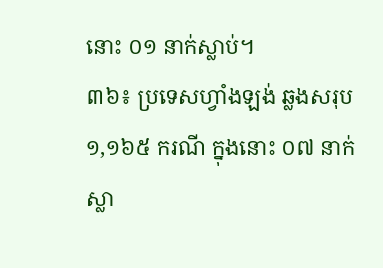នោះ ០១ នាក់ស្លាប់។
៣៦៖ ប្រទេសហ្វាំងឡង់ ឆ្លងសរុប ១,១៦៥ ករណី ក្នុងនោះ ០៧ នាក់ស្លា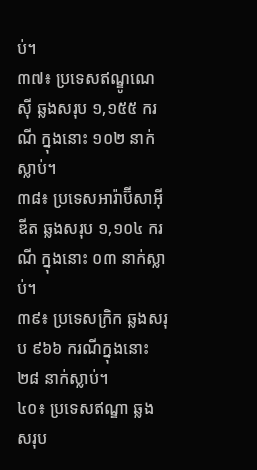ប់។
៣៧៖ ប្រទេសឥណ្ឌូណេស៊ី ឆ្លងសរុប ១,១៥៥ ករណី ក្នុងនោះ ១០២ នាក់ស្លាប់។
៣៨៖ ប្រទេសអារ៉ាប៊ីសាអ៊ីឌីត ឆ្លងសរុប ១,១០៤ ករណី ក្នុងនោះ ០៣ នាក់ស្លាប់។
៣៩៖ ប្រទេសក្រិក ឆ្លងសរុប ៩៦៦ ករណីក្នុងនោះ ២៨ នាក់ស្លាប់។
៤០៖ ប្រទេសឥណ្ឌា ឆ្លងសរុប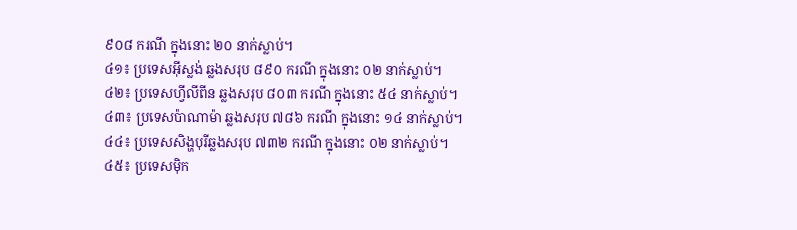៩០៨ ករណី ក្នុងនោះ ២០ នាក់ស្លាប់។
៤១៖ ប្រទេសអ៊ីស្លង់ ឆ្លងសរុប ៨៩០ ករណី ក្នុងនោះ ០២ នាក់ស្លាប់។
៤២៖ ប្រទេសហ្វីលីពីន ឆ្លងសរុប ៨០៣ ករណី ក្នុងនោះ ៥៤ នាក់ស្លាប់។
៤៣៖ ប្រទេសប៉ាណាម៉ា ឆ្លងសរុប ៧៨៦ ករណី ក្នុងនោះ ១៤ នាក់ស្លាប់។
៤៤៖ ប្រទេសសិង្ហបុរីឆ្លងសរុប ៧៣២ ករណី ក្នុងនោះ ០២ នាក់ស្លាប់។
៤៥៖ ប្រទេសម៉ិក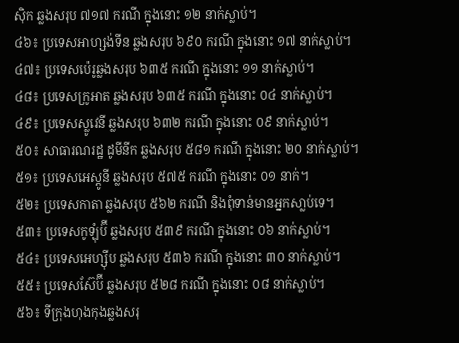ស៊ិក ឆ្លងសរុប ៧១៧ ករណី ក្នុងនោះ ១២ នាក់ស្លាប់។
៤៦៖ ប្រទេសអាហ្សង់ទីន ឆ្លងសរុប ៦៩០ ករណី ក្នុងនោះ ១៧ នាក់ស្លាប់។
៤៧៖ ប្រទេសប៉េរូឆ្លងសរុប ៦៣៥ ករណី ក្នុងនោះ ១១ នាក់ស្លាប់។
៤៨៖ ប្រទេសក្រូអាត ឆ្លងសរុប ៦៣៥ ករណី ក្នុងនោះ ០៤ នាក់ស្លាប់។
៤៩៖ ប្រទេសស្លូវេនី ឆ្លងសរុប ៦៣២ ករណី ក្នុងនោះ ០៩ នាក់ស្លាប់។
៥០៖ សាធារណរដ្ឋ ដូមីនីក ឆ្លងសរុប ៥៨១ ករណី ក្នុងនោះ ២០ នាក់ស្លាប់។
៥១៖ ប្រទេសអេស្តូនី ឆ្លងសរុប ៥៧៥ ករណី ក្នុងនោះ ០១ នាក់។
៥២៖ ប្រទេសកាតា ឆ្លងសរុប ៥៦២ ករណី និងពុំទាន់មានអ្នកសា្លប់ទេ។
៥៣៖ ប្រទេសកូឡុំប៊ី ឆ្លងសរុប ៥៣៩ ករណី ក្នុងនោះ ០៦ នាក់ស្លាប់។
៥៤៖ ប្រទេសអេហ្ស៊ីប ឆ្លងសរុប ៥៣៦ ករណី ក្នុងនោះ ៣០ នាក់ស្លាប់។
៥៥៖ ប្រទេសស៊ែប៊ី ឆ្លងសរុប ៥២៨ ករណី ក្នុងនោះ ០៨ នាក់ស្លាប់។
៥៦៖ ទីក្រុងហុងកុងឆ្លងសរុ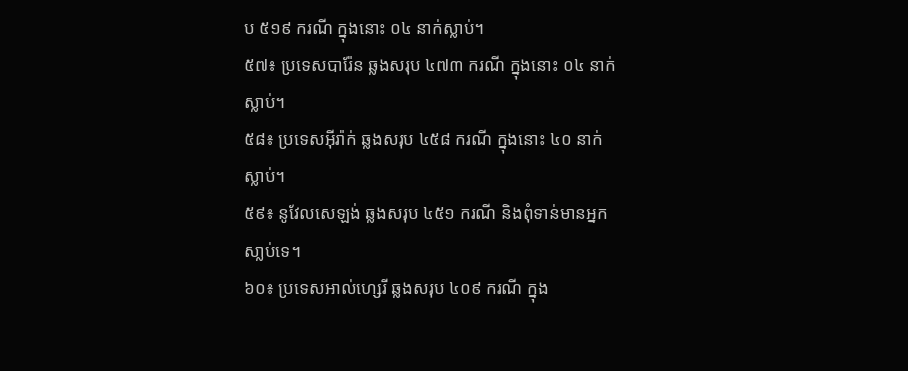ប ៥១៩ ករណី ក្នុងនោះ ០៤ នាក់ស្លាប់។
៥៧៖ ប្រទេសបារ៉ែន ឆ្លងសរុប ៤៧៣ ករណី ក្នុងនោះ ០៤ នាក់ស្លាប់។
៥៨៖ ប្រទេសអ៊ីរ៉ាក់ ឆ្លងសរុប ៤៥៨ ករណី ក្នុងនោះ ៤០ នាក់ស្លាប់។
៥៩៖ នូវែលសេឡង់ ឆ្លងសរុប ៤៥១ ករណី និងពុំទាន់មានអ្នកសា្លប់ទេ។
៦០៖ ប្រទេសអាល់ហ្សេរី ឆ្លងសរុប ៤០៩ ករណី ក្នុង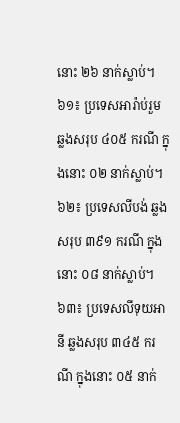នោះ ២៦ នាក់ស្លាប់។
៦១៖ ប្រទេសអារ៉ាប់រួម ឆ្លងសរុប ៤០៥ ករណី ក្នុងនោះ ០២ នាក់ស្លាប់។
៦២៖ ប្រទេសលីបង់ ឆ្លងសរុប ៣៩១ ករណី ក្នុងនោះ ០៨ នាក់ស្លាប់។
៦៣៖ ប្រទេសលីទុយអានី ឆ្លងសរុប ៣៤៥ ករណី ក្នុងនោះ ០៥ នាក់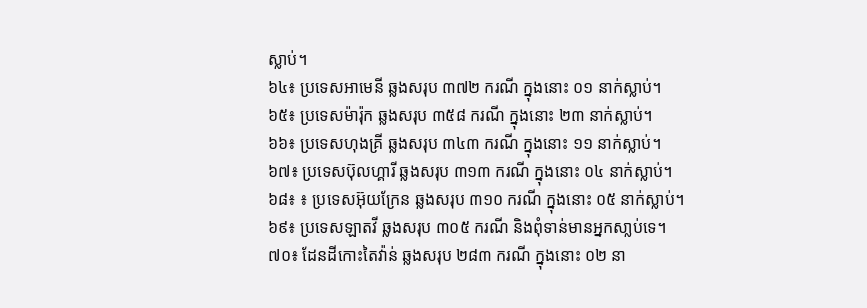ស្លាប់។
៦៤៖ ប្រទេសអាមេនី ឆ្លងសរុប ៣៧២ ករណី ក្នុងនោះ ០១ នាក់ស្លាប់។
៦៥៖ ប្រទេសម៉ារ៉ុក ឆ្លងសរុប ៣៥៨ ករណី ក្នុងនោះ ២៣ នាក់ស្លាប់។
៦៦៖ ប្រទេសហុងគ្រី ឆ្លងសរុប ៣៤៣ ករណី ក្នុងនោះ ១១ នាក់ស្លាប់។
៦៧៖ ប្រទេសប៊ុលហ្គារី ឆ្លងសរុប ៣១៣ ករណី ក្នុងនោះ ០៤ នាក់ស្លាប់។
៦៨៖ ៖ ប្រទេសអ៊ុយក្រែន ឆ្លងសរុប ៣១០ ករណី ក្នុងនោះ ០៥ នាក់ស្លាប់។
៦៩៖ ប្រទេសឡាតវី ឆ្លងសរុប ៣០៥ ករណី និងពុំទាន់មានអ្នកសា្លប់ទេ។
៧០៖ ដែនដីកោះតៃវ៉ាន់ ឆ្លងសរុប ២៨៣ ករណី ក្នុងនោះ ០២ នា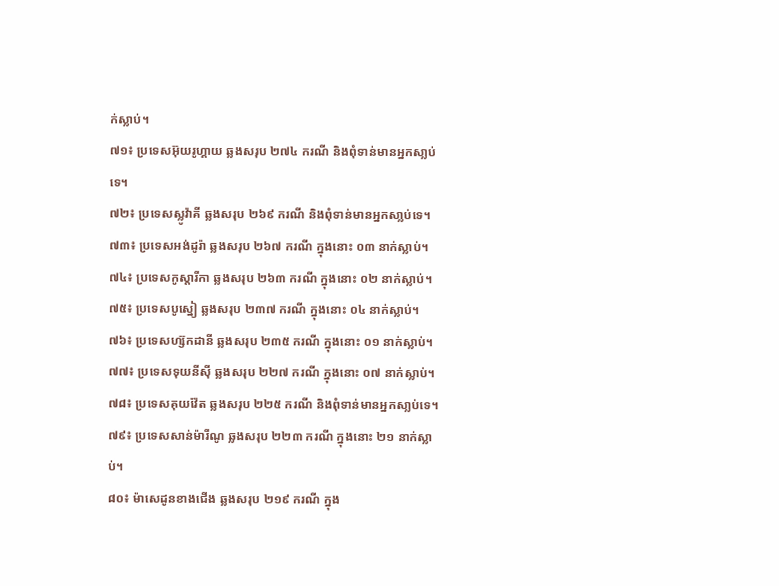ក់ស្លាប់។
៧១៖ ប្រទេសអ៊ុយរូហ្គាយ ឆ្លងសរុប ២៧៤ ករណី និងពុំទាន់មានអ្នកសា្លប់ទេ។
៧២៖ ប្រទេសស្លូវ៉ាគី ឆ្លងសរុប ២៦៩ ករណី និងពុំទាន់មានអ្នកសា្លប់ទេ។
៧៣៖ ប្រទេសអង់ដូរ៉ា ឆ្លងសរុប ២៦៧ ករណី ក្នុងនោះ ០៣ នាក់ស្លាប់។
៧៤៖ ប្រទេសកូស្តារីកា ឆ្លងសរុប ២៦៣ ករណី ក្នុងនោះ ០២ នាក់ស្លាប់។
៧៥៖ ប្រទេសបូស្នៀ ឆ្លងសរុប ២៣៧ ករណី ក្នុងនោះ ០៤ នាក់ស្លាប់។
៧៦៖ ប្រទេសហ្ស៊កដានី ឆ្លងសរុប ២៣៥ ករណី ក្នុងនោះ ០១ នាក់ស្លាប់។
៧៧៖ ប្រទេសទុយនីស៊ី ឆ្លងសរុប ២២៧ ករណី ក្នុងនោះ ០៧ នាក់ស្លាប់។
៧៨៖ ប្រទេសគុយវ៉ែត ឆ្លងសរុប ២២៥ ករណី និងពុំទាន់មានអ្នកសា្លប់ទេ។
៧៩៖ ប្រទេសសាន់ម៉ារីណូ ឆ្លងសរុប ២២៣ ករណី ក្នុងនោះ ២១ នាក់ស្លាប់។
៨០៖ ម៉ាសេដូនខាងជើង ឆ្លងសរុប ២១៩ ករណី ក្នុង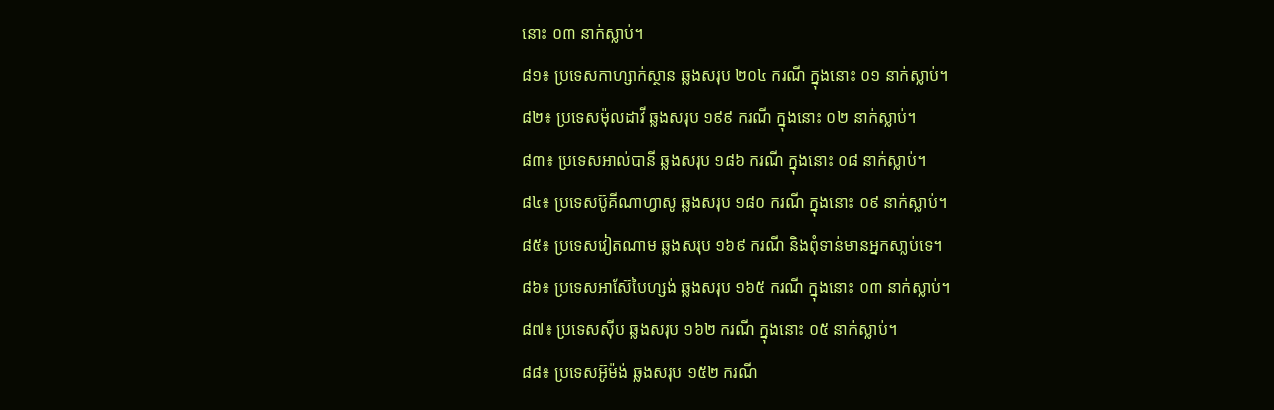នោះ ០៣ នាក់ស្លាប់។
៨១៖ ប្រទេសកាហ្សាក់ស្ថាន ឆ្លងសរុប ២០៤ ករណី ក្នុងនោះ ០១ នាក់ស្លាប់។
៨២៖ ប្រទេសម៉ុលដាវី ឆ្លងសរុប ១៩៩ ករណី ក្នុងនោះ ០២ នាក់ស្លាប់។
៨៣៖ ប្រទេសអាល់បានី ឆ្លងសរុប ១៨៦ ករណី ក្នុងនោះ ០៨ នាក់ស្លាប់។
៨៤៖ ប្រទេសប៊ូគីណាហ្វាសូ ឆ្លងសរុប ១៨០ ករណី ក្នុងនោះ ០៩ នាក់ស្លាប់។
៨៥៖ ប្រទេសវៀតណាម ឆ្លងសរុប ១៦៩ ករណី និងពុំទាន់មានអ្នកសា្លប់ទេ។
៨៦៖ ប្រទេសអាស៊ែបៃហ្សង់ ឆ្លងសរុប ១៦៥ ករណី ក្នុងនោះ ០៣ នាក់ស្លាប់។
៨៧៖ ប្រទេសស៊ីប ឆ្លងសរុប ១៦២ ករណី ក្នុងនោះ ០៥ នាក់ស្លាប់។
៨៨៖ ប្រទេសអ៊ូម៉ង់ ឆ្លងសរុប ១៥២ ករណី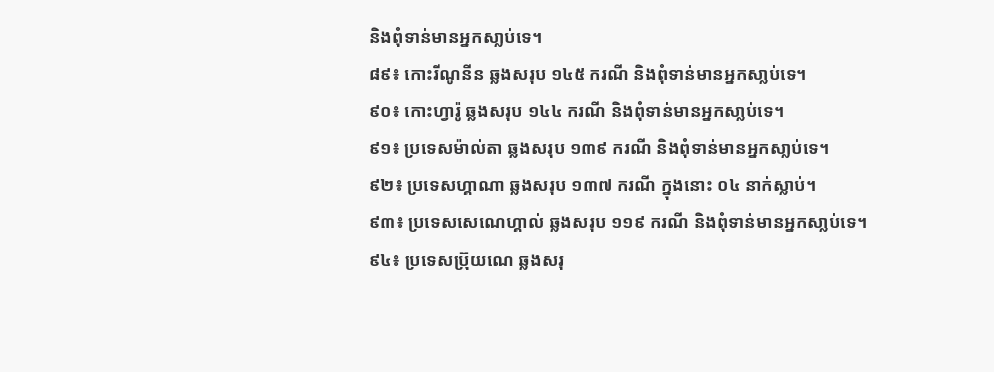និងពុំទាន់មានអ្នកសា្លប់ទេ។
៨៩៖ កោះរីណូនីន ឆ្លងសរុប ១៤៥ ករណី និងពុំទាន់មានអ្នកសា្លប់ទេ។
៩០៖ កោះហ្វារ៉ូ ឆ្លងសរុប ១៤៤ ករណី និងពុំទាន់មានអ្នកសា្លប់ទេ។
៩១៖ ប្រទេសម៉ាល់តា ឆ្លងសរុប ១៣៩ ករណី និងពុំទាន់មានអ្នកសា្លប់ទេ។
៩២៖ ប្រទេសហ្គាណា ឆ្លងសរុប ១៣៧ ករណី ក្នុងនោះ ០៤ នាក់ស្លាប់។
៩៣៖ ប្រទេសសេណេហ្គាល់ ឆ្លងសរុប ១១៩ ករណី និងពុំទាន់មានអ្នកសា្លប់ទេ។
៩៤៖ ប្រទេសប្រ៊ុយណេ ឆ្លងសរុ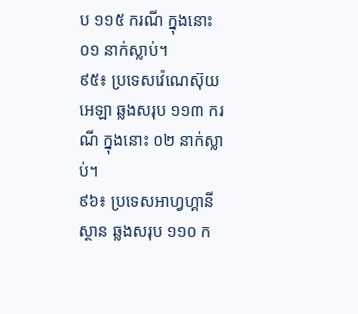ប ១១៥ ករណី ក្នុងនោះ ០១ នាក់ស្លាប់។
៩៥៖ ប្រទេសវ៉េណេស៊ុយអេឡា ឆ្លងសរុប ១១៣ ករណី ក្នុងនោះ ០២ នាក់ស្លាប់។
៩៦៖ ប្រទេសអាហ្វហ្គានីស្ថាន ឆ្លងសរុប ១១០ ក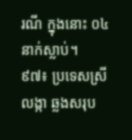រណី ក្នុងនោះ ០៤ នាក់ស្លាប់។
៩៧៖ ប្រទេសស្រីលង្កា ឆ្លងសរុប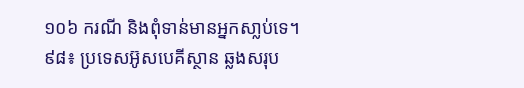១០៦ ករណី និងពុំទាន់មានអ្នកសា្លប់ទេ។
៩៨៖ ប្រទេសអ៊ូសបេគីស្ថាន ឆ្លងសរុប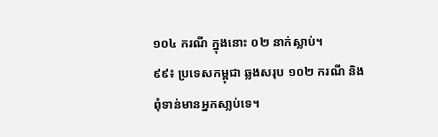១០៤ ករណី ក្នុងនោះ ០២ នាក់ស្លាប់។
៩៩៖ ប្រទេសកម្ពុជា ឆ្លងសរុប ១០២ ករណី និងពុំទាន់មានអ្នកសា្លប់ទេ។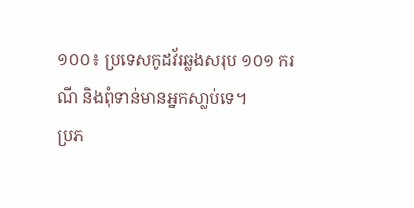១០០៖ ប្រទេសកូដវ័រឆ្លងសរុប ១០១ ករណី និងពុំទាន់មានអ្នកសា្លប់ទេ។
ប្រភ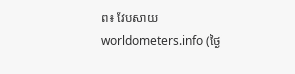ព៖ វែបសាយ worldometers.info (ថ្ងៃ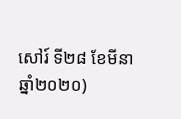សៅរ៍ ទី២៨ ខែមីនា ឆ្នាំ២០២០)